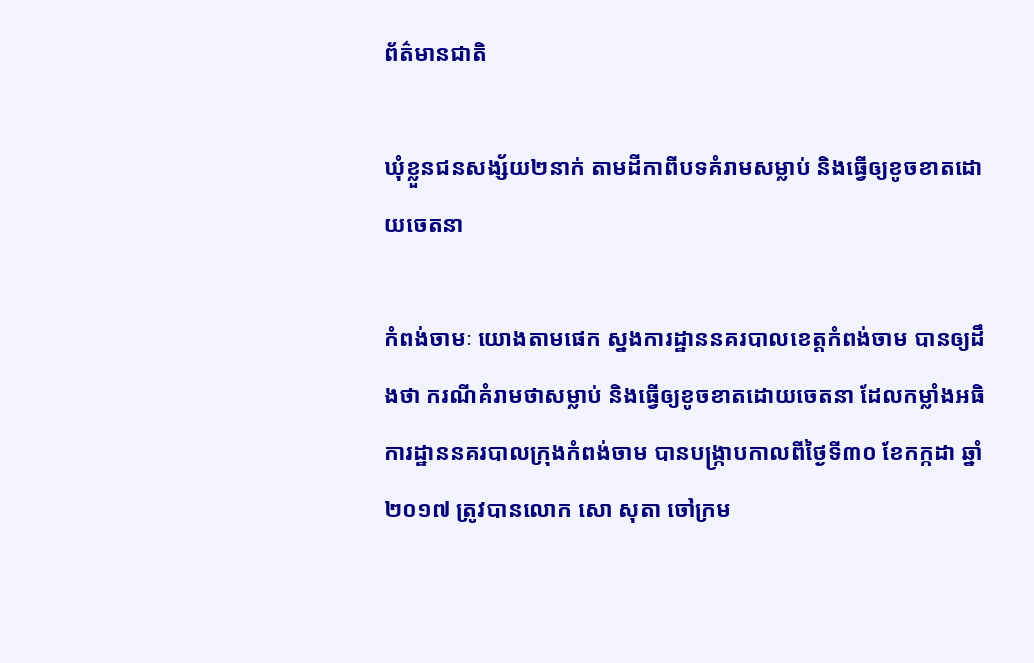ព័ត៌មានជាតិ

ឃុំខ្លួនជនសង្ស័យ២នាក់ តាមដីកាពីបទគំរាមសម្លាប់ និងធ្វើឲ្យខូចខាតដោយចេតនា

កំពង់ចាមៈ យោងតាមផេក ស្នងការដ្ឋាននគរបាលខេត្តកំពង់ចាម បានឲ្យដឹងថា ករណីគំរាមថាសម្លាប់ និងធ្វើឲ្យខូចខាតដោយចេតនា ដែលកម្លាំងអធិការដ្ឋាននគរបាលក្រុងកំពង់ចាម បានបង្ក្រាបកាលពីថ្ងៃទី៣០ ខែកក្កដា ឆ្នាំ២០១៧ ត្រូវបានលោក សោ សុតា ចៅក្រម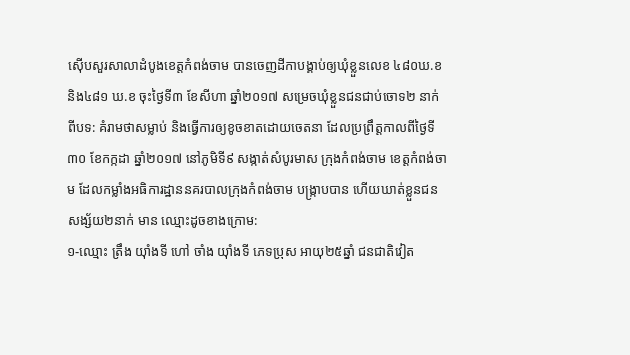ស៊ើបសួរសាលាដំបូងខេត្តកំពង់ចាម បានចេញដីកាបង្គាប់ឲ្យឃុំខ្លួនលេខ ៤៨០ឃ.ខ និង៤៨១ ឃ.ខ ចុះថ្ងៃទី៣ ខែសីហា ឆ្នាំ២០១៧ សម្រេចឃុំខ្លួនជនជាប់ចោទ២ នាក់ ពីបទ: គំរាមថាសម្លាប់ និងធ្វើការឲ្យខូចខាតដោយចេតនា ដែលប្រព្រឹត្តកាលពីថ្ងៃទី៣០ ខែកក្កដា ឆ្នាំ២០១៧ នៅភូមិទី៩ សង្កាត់សំបូរមាស ក្រុងកំពង់ចាម ខេត្តកំពង់ចាម ដែលកម្លាំងអធិការដ្ឋាននគរបាលក្រុងកំពង់ចាម បង្រ្កាបបាន ហើយឃាត់ខ្លួនជនសង្ស័យ២នាក់ មាន ឈ្មោះដូចខាងក្រោម:
១-ឈ្មោះ ត្រឹង យ៉ាំងទី ហៅ ចាំង យ៉ាំងទី ភេទប្រុស អាយុ២៥ឆ្នាំ ជនជាតិវៀត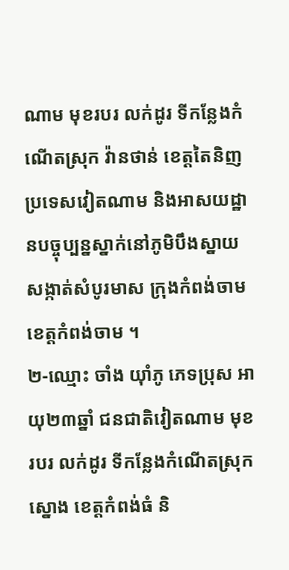ណាម មុខរបរ លក់ដូរ ទីកន្លែងកំណើតស្រុក វ៉ានថាន់ ខេត្តតៃនិញ ប្រទេសវៀតណាម និងអាសយដ្ឋានបច្ចុប្បន្នស្នាក់នៅភូមិបឹងស្នាយ សង្កាត់សំបូរមាស ក្រុងកំពង់ចាម ខេត្តកំពង់ចាម ។
២-ឈ្មោះ ចាំង យ៉ាំភូ ភេទប្រុស អាយុ២៣ឆ្នាំ ជនជាតិវៀតណាម មុខរបរ លក់ដូរ ទីកន្លែងកំណើតស្រុកស្នោង ខេត្តកំពង់ធំ និ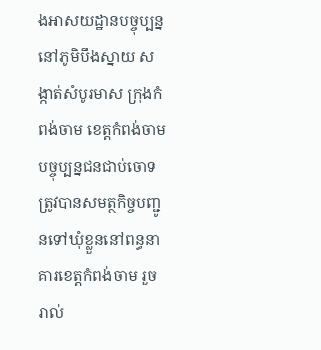ងអាសយដ្ឋានបច្ចុប្បន្ន នៅភូមិបឹងស្នាយ សង្កាត់សំបូរមាស ក្រុងកំពង់ចាម ខេត្តកំពង់ចាម បច្ចុប្បន្នជនជាប់ចោទត្រូវបានសមត្ថកិច្ចបញ្ជូនទៅឃុំខ្លួននៅពន្ធនាគារខេត្តកំពង់ចាម រួចរាល់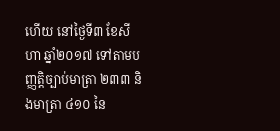ហើយ នៅថ្ងៃទី៣ ខែសីហា ឆ្នាំ២០១៧ ទៅតាមបញ្ញត្តិច្បាប់មាត្រា ២៣៣ និងមាត្រា ៤១០ នៃ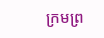ក្រមព្រ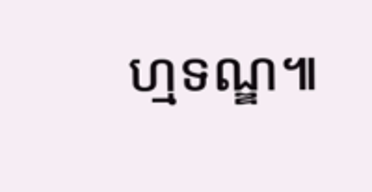ហ្មទណ្ឌ៕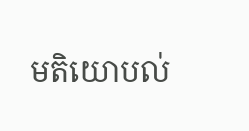មតិយោបល់